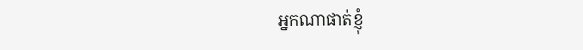អ្នកណាផាត់ខ្ញុំ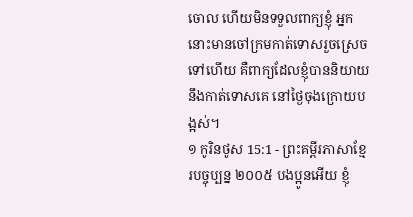ចោល ហើយមិនទទួលពាក្យខ្ញុំ អ្នកនោះមានចៅក្រមកាត់ទោសរួចស្រេចទៅហើយ គឺពាក្យដែលខ្ញុំបាននិយាយនឹងកាត់ទោសគេ នៅថ្ងៃចុងក្រោយបង្អស់។
១ កូរិនថូស 15:1 - ព្រះគម្ពីរភាសាខ្មែរបច្ចុប្បន្ន ២០០៥ បងប្អូនអើយ ខ្ញុំ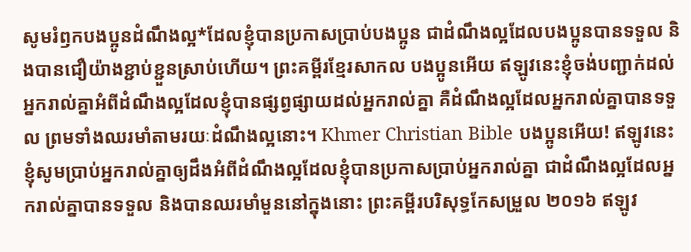សូមរំឭកបងប្អូនដំណឹងល្អ*ដែលខ្ញុំបានប្រកាសប្រាប់បងប្អូន ជាដំណឹងល្អដែលបងប្អូនបានទទួល និងបានជឿយ៉ាងខ្ជាប់ខ្ជួនស្រាប់ហើយ។ ព្រះគម្ពីរខ្មែរសាកល បងប្អូនអើយ ឥឡូវនេះខ្ញុំចង់បញ្ជាក់ដល់អ្នករាល់គ្នាអំពីដំណឹងល្អដែលខ្ញុំបានផ្សព្វផ្សាយដល់អ្នករាល់គ្នា គឺដំណឹងល្អដែលអ្នករាល់គ្នាបានទទួល ព្រមទាំងឈរមាំតាមរយៈដំណឹងល្អនោះ។ Khmer Christian Bible បងប្អូនអើយ! ឥឡូវនេះ ខ្ញុំសូមប្រាប់អ្នករាល់គ្នាឲ្យដឹងអំពីដំណឹងល្អដែលខ្ញុំបានប្រកាសប្រាប់អ្នករាល់គ្នា ជាដំណឹងល្អដែលអ្នករាល់គ្នាបានទទួល និងបានឈរមាំមួននៅក្នុងនោះ ព្រះគម្ពីរបរិសុទ្ធកែសម្រួល ២០១៦ ឥឡូវ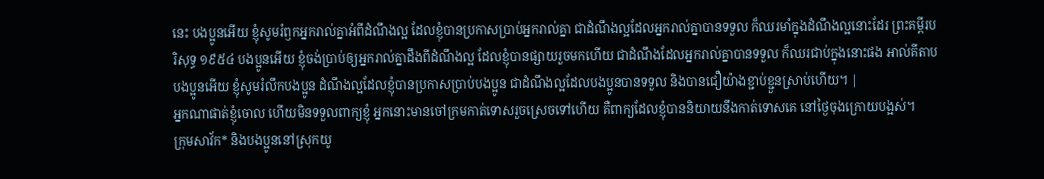នេះ បងប្អូនអើយ ខ្ញុំសូមរំឭកអ្នករាល់គ្នាអំពីដំណឹងល្អ ដែលខ្ញុំបានប្រកាសប្រាប់អ្នករាល់គ្នា ជាដំណឹងល្អដែលអ្នករាល់គ្នាបានទទួល ក៏ឈរមាំក្នុងដំណឹងល្អនោះដែរ ព្រះគម្ពីរបរិសុទ្ធ ១៩៥៤ បងប្អូនអើយ ខ្ញុំចង់ប្រាប់ឲ្យអ្នករាល់គ្នាដឹងពីដំណឹងល្អ ដែលខ្ញុំបានផ្សាយរួចមកហើយ ជាដំណឹងដែលអ្នករាល់គ្នាបានទទួល ក៏ឈរជាប់ក្នុងនោះផង អាល់គីតាប បងប្អូនអើយ ខ្ញុំសូមរំលឹកបងប្អូន ដំណឹងល្អដែលខ្ញុំបានប្រកាសប្រាប់បងប្អូន ជាដំណឹងល្អដែលបងប្អូនបានទទួល និងបានជឿយ៉ាងខ្ជាប់ខ្ជួនស្រាប់ហើយ។ |
អ្នកណាផាត់ខ្ញុំចោល ហើយមិនទទួលពាក្យខ្ញុំ អ្នកនោះមានចៅក្រមកាត់ទោសរួចស្រេចទៅហើយ គឺពាក្យដែលខ្ញុំបាននិយាយនឹងកាត់ទោសគេ នៅថ្ងៃចុងក្រោយបង្អស់។
ក្រុមសាវ័ក* និងបងប្អូននៅស្រុកយូ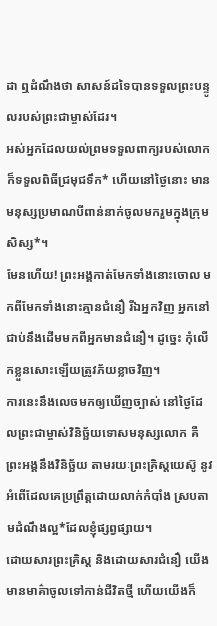ដា ឮដំណឹងថា សាសន៍ដទៃបានទទួលព្រះបន្ទូលរបស់ព្រះជាម្ចាស់ដែរ។
អស់អ្នកដែលយល់ព្រមទទួលពាក្យរបស់លោក ក៏ទទួលពិធីជ្រមុជទឹក* ហើយនៅថ្ងៃនោះ មានមនុស្សប្រមាណបីពាន់នាក់ចូលមករួមក្នុងក្រុមសិស្ស*។
មែនហើយ! ព្រះអង្គកាត់មែកទាំងនោះចោល មកពីមែកទាំងនោះគ្មានជំនឿ រីឯអ្នកវិញ អ្នកនៅជាប់នឹងដើមមកពីអ្នកមានជំនឿ។ ដូច្នេះ កុំលើកខ្លួនសោះឡើយត្រូវភ័យខ្លាចវិញ។
ការនេះនឹងលេចមកឲ្យឃើញច្បាស់ នៅថ្ងៃដែលព្រះជាម្ចាស់វិនិច្ឆ័យទោសមនុស្សលោក គឺព្រះអង្គនឹងវិនិច្ឆ័យ តាមរយៈព្រះគ្រិស្តយេស៊ូ នូវអំពើដែលគេប្រព្រឹត្តដោយលាក់កំបាំង ស្របតាមដំណឹងល្អ*ដែលខ្ញុំផ្សព្វផ្សាយ។
ដោយសារព្រះគ្រិស្ត និងដោយសារជំនឿ យើងមានមាគ៌ាចូលទៅកាន់ជីវិតថ្មី ហើយយើងក៏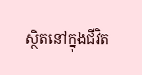ស្ថិតនៅក្នុងជីវិត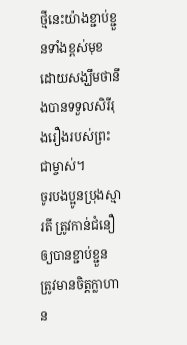ថ្មីនេះយ៉ាងខ្ជាប់ខ្ជួនទាំងខ្ពស់មុខ ដោយសង្ឃឹមថានឹងបានទទួលសិរីរុងរឿងរបស់ព្រះជាម្ចាស់។
ចូរបងប្អូនប្រុងស្មារតី ត្រូវកាន់ជំនឿឲ្យបានខ្ជាប់ខ្ជួន ត្រូវមានចិត្តក្លាហាន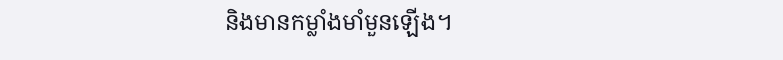និងមានកម្លាំងមាំមួនឡើង។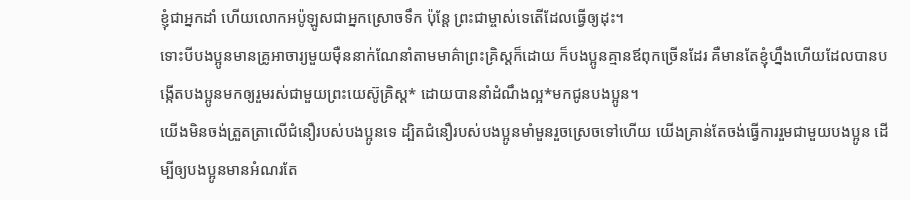ខ្ញុំជាអ្នកដាំ ហើយលោកអប៉ូឡូសជាអ្នកស្រោចទឹក ប៉ុន្តែ ព្រះជាម្ចាស់ទេតើដែលធ្វើឲ្យដុះ។
ទោះបីបងប្អូនមានគ្រូអាចារ្យមួយម៉ឺននាក់ណែនាំតាមមាគ៌ាព្រះគ្រិស្តក៏ដោយ ក៏បងប្អូនគ្មានឪពុកច្រើនដែរ គឺមានតែខ្ញុំហ្នឹងហើយដែលបានបង្កើតបងប្អូនមកឲ្យរួមរស់ជាមួយព្រះយេស៊ូគ្រិស្ត* ដោយបាននាំដំណឹងល្អ*មកជូនបងប្អូន។
យើងមិនចង់ត្រួតត្រាលើជំនឿរបស់បងប្អូនទេ ដ្បិតជំនឿរបស់បងប្អូនមាំមួនរួចស្រេចទៅហើយ យើងគ្រាន់តែចង់ធ្វើការរួមជាមួយបងប្អូន ដើម្បីឲ្យបងប្អូនមានអំណរតែ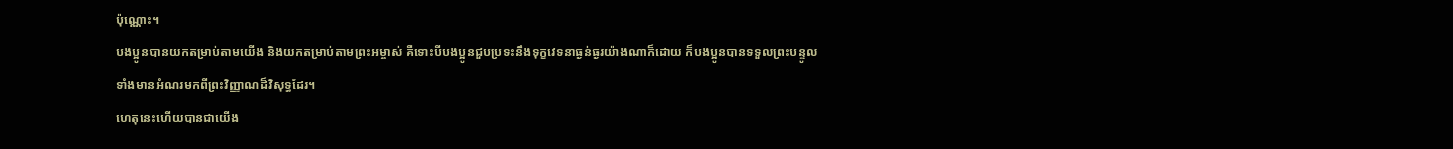ប៉ុណ្ណោះ។
បងប្អូនបានយកតម្រាប់តាមយើង និងយកតម្រាប់តាមព្រះអម្ចាស់ គឺទោះបីបងប្អូនជួបប្រទះនឹងទុក្ខវេទនាធ្ងន់ធ្ងរយ៉ាងណាក៏ដោយ ក៏បងប្អូនបានទទួលព្រះបន្ទូលទាំងមានអំណរមកពីព្រះវិញ្ញាណដ៏វិសុទ្ធដែរ។
ហេតុនេះហើយបានជាយើង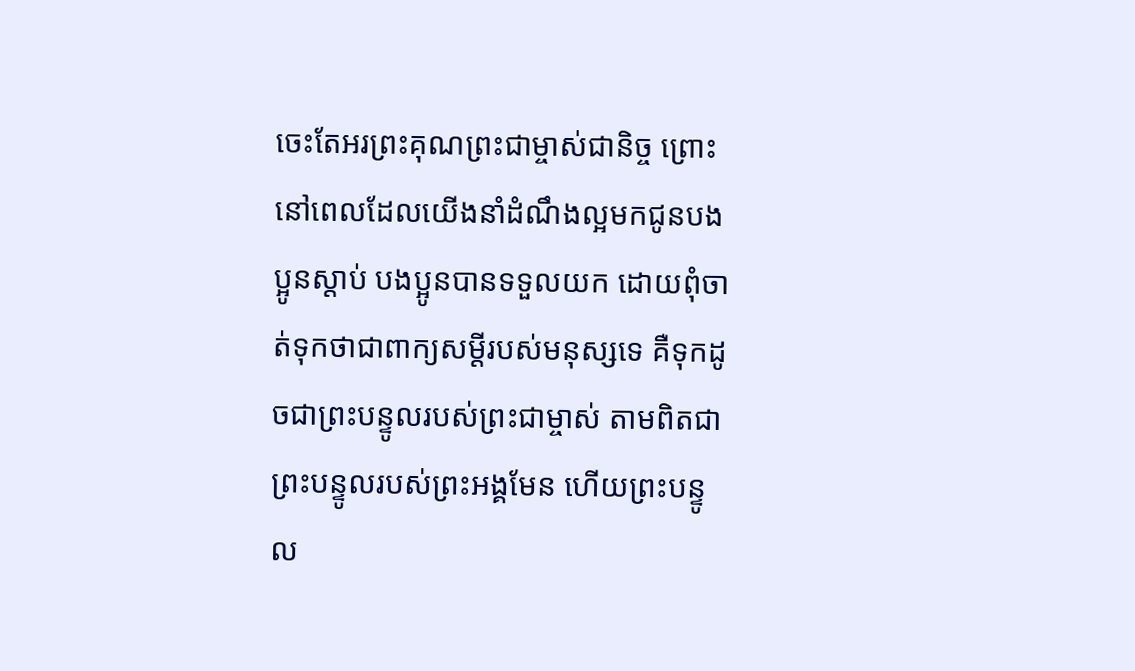ចេះតែអរព្រះគុណព្រះជាម្ចាស់ជានិច្ច ព្រោះនៅពេលដែលយើងនាំដំណឹងល្អមកជូនបងប្អូនស្ដាប់ បងប្អូនបានទទួលយក ដោយពុំចាត់ទុកថាជាពាក្យសម្ដីរបស់មនុស្សទេ គឺទុកដូចជាព្រះបន្ទូលរបស់ព្រះជាម្ចាស់ តាមពិតជាព្រះបន្ទូលរបស់ព្រះអង្គមែន ហើយព្រះបន្ទូល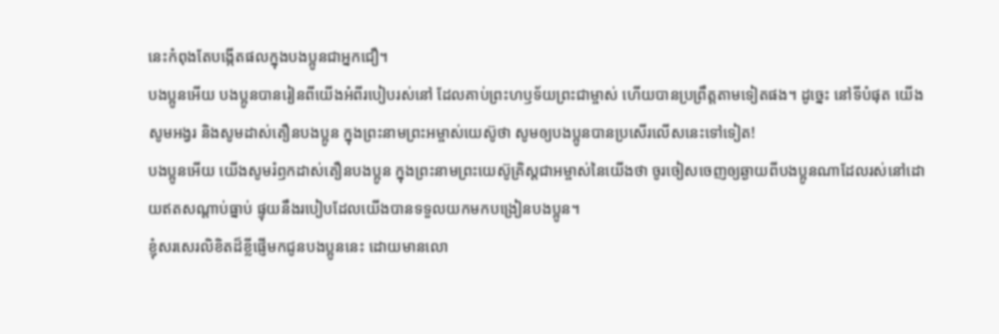នេះកំពុងតែបង្កើតផលក្នុងបងប្អូនជាអ្នកជឿ។
បងប្អូនអើយ បងប្អូនបានរៀនពីយើងអំពីរបៀបរស់នៅ ដែលគាប់ព្រះហឫទ័យព្រះជាម្ចាស់ ហើយបានប្រព្រឹត្តតាមទៀតផង។ ដូច្នេះ នៅទីបំផុត យើងសូមអង្វរ និងសូមដាស់តឿនបងប្អូន ក្នុងព្រះនាមព្រះអម្ចាស់យេស៊ូថា សូមឲ្យបងប្អូនបានប្រសើរលើសនេះទៅទៀត!
បងប្អូនអើយ យើងសូមរំឭកដាស់តឿនបងប្អូន ក្នុងព្រះនាមព្រះយេស៊ូគ្រិស្តជាអម្ចាស់នៃយើងថា ចូរចៀសចេញឲ្យឆ្ងាយពីបងប្អូនណាដែលរស់នៅដោយឥតសណ្ដាប់ធ្នាប់ ផ្ទុយនឹងរបៀបដែលយើងបានទទួលយកមកបង្រៀនបងប្អូន។
ខ្ញុំសរសេរលិខិតដ៏ខ្លីផ្ញើមកជូនបងប្អូននេះ ដោយមានលោ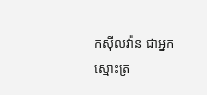កស៊ីលវ៉ាន ជាអ្នកស្មោះត្រ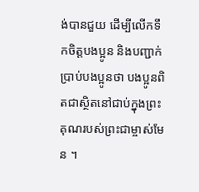ង់បានជួយ ដើម្បីលើកទឹកចិត្តបងប្អូន និងបញ្ជាក់ប្រាប់បងប្អូនថា បងប្អូនពិតជាស្ថិតនៅជាប់ក្នុងព្រះគុណរបស់ព្រះជាម្ចាស់មែន ។